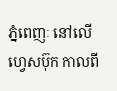ភ្នំពេញៈ នៅលើហ្វេសប៊ុក កាលពី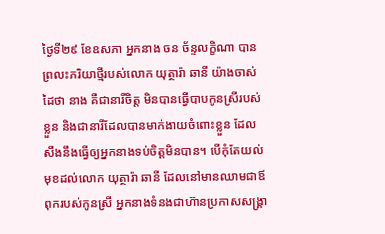ថ្ងៃទី២៩ ខែឧសភា អ្នកនាង ចន ច័ន្ទលក្ខិណា បានព្រលះភរិយាថ្មីរបស់លោក យុត្ថារ៉ា ឆានី យ៉ាងចាស់ដៃថា នាង គឺជានារីចិត្ត មិនបានធ្វើបាបកូនស្រីរបស់ខ្លួន និងជានារីដែលបានមាក់ងាយចំពោះខ្លួន ដែលសឹងនឹងធ្វើឲ្យអ្នកនាងទប់ចិត្តមិនបាន។ បើកុំតែយល់មុខដល់លោក យុត្ថារ៉ា ឆានី ដែលនៅមានឈាមជាឪពុករបស់កូនស្រី អ្នកនាងទំនងជាហ៊ានប្រកាសសង្គ្រា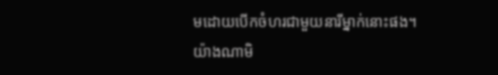មដោយបើកចំហរជាមួយនារីម្នាក់នោះផង។
យ៉ាងណាមិ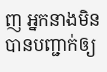ញ អ្នកនាងមិនបានបញ្ជាក់ឲ្យ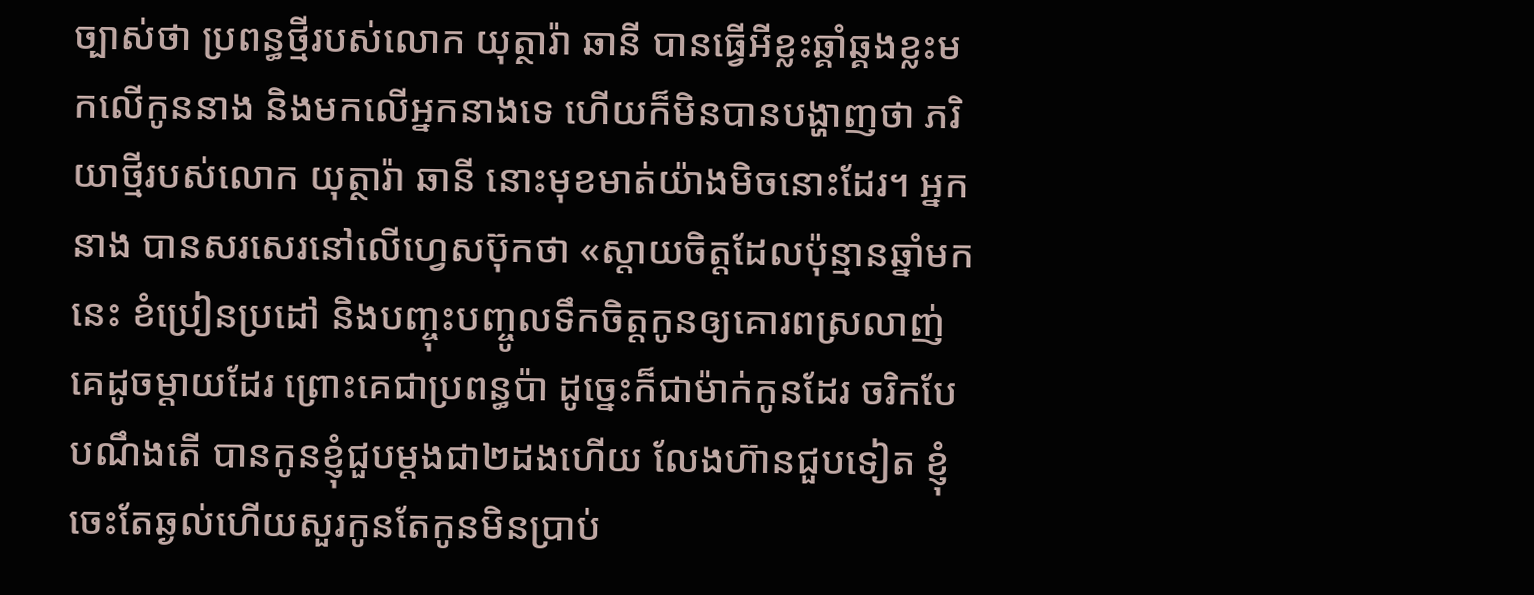ច្បាស់ថា ប្រពន្ធថ្មីរបស់លោក យុត្ថារ៉ា ឆានី បានធ្វើអីខ្លះឆ្គាំឆ្គងខ្លះមកលើកូននាង និងមកលើអ្នកនាងទេ ហើយក៏មិនបានបង្ហាញថា ភរិយាថ្មីរបស់លោក យុត្ថារ៉ា ឆានី នោះមុខមាត់យ៉ាងមិចនោះដែរ។ អ្នកនាង បានសរសេរនៅលើហ្វេសប៊ុកថា «ស្តាយចិត្តដែលប៉ុន្មានឆ្នាំមកនេះ ខំប្រៀនប្រដៅ និងបញ្ចុះបញ្ចូលទឹកចិត្តកូនឲ្យគោរពស្រលាញ់គេដូចម្តាយដែរ ព្រោះគេជាប្រពន្ធប៉ា ដូច្នេះក៏ជាម៉ាក់កូនដែរ ចរិកបែបណឹងតើ បានកូនខ្ញុំជួបម្តងជា២ដងហើយ លែងហ៊ានជួបទៀត ខ្ញុំចេះតែឆ្ងល់ហើយសួរកូនតែកូនមិនប្រាប់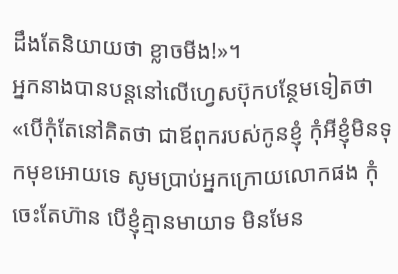ដឹងតែនិយាយថា ខ្លាចមីង!»។
អ្នកនាងបានបន្តនៅលើហ្វេសប៊ុកបន្ថែមទៀតថា «បើកុំតែនៅគិតថា ជាឪពុករបស់កូនខ្ញុំ កុំអីខ្ញុំមិនទុកមុខអោយទេ សូមប្រាប់អ្នកក្រោយលោកផង កុំចេះតែហ៊ាន បើខ្ញុំគ្មានមាយាទ មិនមែន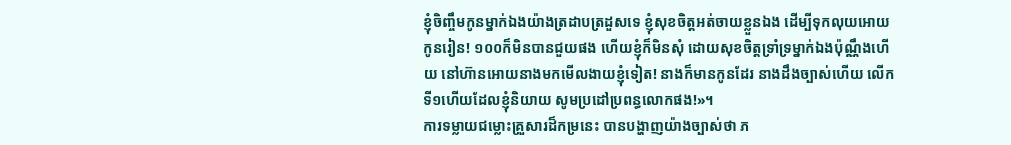ខ្ញុំចិញ្ចឹមកូនម្នាក់ឯងយ៉ាងត្រដាបត្រដួសទេ ខ្ញុំសុខចិត្តអត់ចាយខ្លួនឯង ដើម្បីទុកលុយអោយកូនរៀន! ១០០ក៏មិនបានជួយផង ហើយខ្ញុំក៏មិនសុំ ដោយសុខចិត្តទ្រាំទ្រម្នាក់ឯងប៉ុណ្ណឹងហើយ នៅហ៊ានអោយនាងមកមើលងាយខ្ញុំទៀត! នាងក៏មានកូនដែរ នាងដឹងច្បាស់ហើយ លើកទី១ហើយដែលខ្ញុំនិយាយ សូមប្រដៅប្រពន្ធលោកផង!»។
ការទម្លាយជម្លោះគ្រួសារដ៏កម្រនេះ បានបង្ហាញយ៉ាងច្បាស់ថា ភ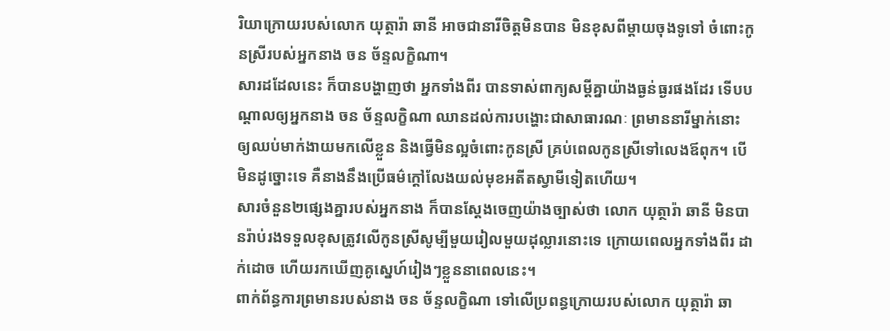រិយាក្រោយរបស់លោក យុត្ថារ៉ា ឆានី អាចជានារីចិត្តមិនបាន មិនខុសពីម្ដាយចុងទូទៅ ចំពោះកូនស្រីរបស់អ្នកនាង ចន ច័ន្ទលក្ខិណា។
សារដដែលនេះ ក៏បានបង្ហាញថា អ្នកទាំងពីរ បានទាស់ពាក្យសម្ដីគ្នាយ៉ាងធ្ងន់ធ្ងរផងដែរ ទើបបណ្ដាលឲ្យអ្នកនាង ចន ច័ន្ទលក្ខិណា ឈានដល់ការបង្ហោះជាសាធារណៈ ព្រមាននារីម្នាក់នោះ ឲ្យឈប់មាក់ងាយមកលើខ្លួន និងធ្វើមិនល្អចំពោះកូនស្រី គ្រប់ពេលកូនស្រីទៅលេងឪពុក។ បើមិនដូច្នោះទេ គឺនាងនឹងប្រើធម៌ក្ដៅលែងយល់មុខអតីតស្វាមីទៀតហើយ។
សារចំនួន២ផ្សេងគ្នារបស់អ្នកនាង ក៏បានស្ដែងចេញយ៉ាងច្បាស់ថា លោក យុត្ថារ៉ា ឆានី មិនបានរ៉ាប់រងទទួលខុសត្រូវលើកូនស្រីសូម្បីមួយរៀលមួយដុល្លារនោះទេ ក្រោយពេលអ្នកទាំងពីរ ដាក់ដោច ហើយរកឃើញគូស្នេហ៍រៀងៗខ្លួននាពេលនេះ។
ពាក់ព័ន្ធការព្រមានរបស់នាង ចន ច័ន្ទលក្ខិណា ទៅលើប្រពន្ធក្រោយរបស់លោក យុត្ថារ៉ា ឆា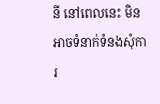នី នៅពេលនេះ មិនអាចទំនាក់ទំនងសុំការ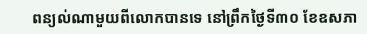ពន្យល់ណាមួយពីលោកបានទេ នៅព្រឹកថ្ងៃទី៣០ ខែឧសភា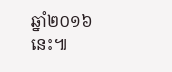ឆ្នាំ២០១៦នេះ៕